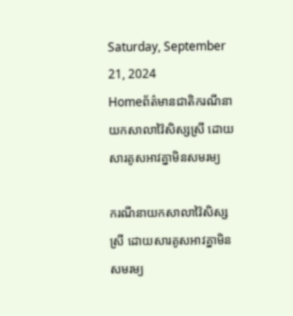Saturday, September 21, 2024
Homeព័ត៌មានជាតិករណីនាយកសាលាវ៉ៃសិស្សស្រី ដោយសារគូសអាវគ្នាមិនសមរម្យ

ករណីនាយកសាលាវ៉ៃសិស្សស្រី ដោយសារគូសអាវគ្នាមិនសមរម្យ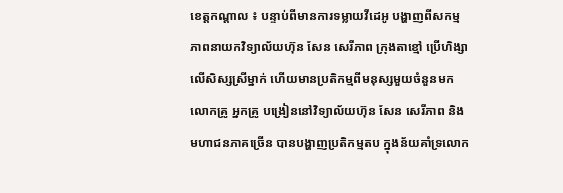ខេត្តកណ្តាល ៖ បន្ទាប់ពីមានការទម្លាយវីដេអូ បង្ហាញពីសកម្មភាពនាយកវិទ្យាល័យហ៊ុន សែន សេរីភាព ក្រុងតាខ្មៅ ប្រើហិង្សាលើសិស្សស្រីម្នាក់ ហើយមានប្រតិកម្មពីមនុស្សមួយចំនួនមក លោកគ្រូ អ្នកគ្រូ បង្រៀននៅវិទ្យាល័យហ៊ុន សែន សេរីភាព និងមហាជនភាគច្រើន បានបង្ហាញប្រតិកម្មតប ក្នុងន័យគាំទ្រលោក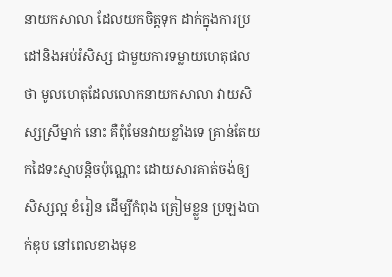នាយកសាលា ដែលយកចិត្តទុក ដាក់ក្នុងការប្រដៅនិងអប់រំសិស្ស ជាមួយការទម្លាយហេតុផលថា មូលហេតុដែលលោកនាយកសាលា វាយសិស្សស្រីម្នាក់ នោះ គឺពុំមែនវាយខ្លាំងទេ គ្រាន់តែយកដៃទះស្មាបន្តិចប៉ុណ្ណោះ ដោយសារគាត់ចង់ឲ្យសិស្សល្អ ខំរៀន ដើម្បីកំពុង ត្រៀមខ្លួន ប្រឡងបាក់ឌុប នៅពេលខាងមុខ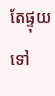តែផ្ទុយទៅ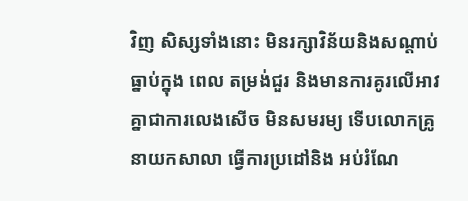វិញ សិស្សទាំងនោះ មិនរក្សាវិន័យនិងសណ្តាប់ធ្នាប់ក្នុង ពេល តម្រង់ជួរ និងមានការគូរលើអាវគ្នាជាការលេងសើច មិនសមរម្យ ទើបលោកគ្រូនាយកសាលា ធ្វើការប្រដៅនិង អប់រំណែ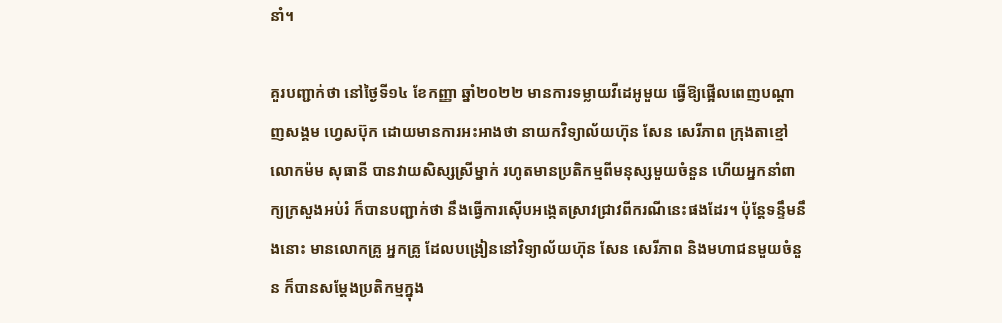នាំ។

គួរបញ្ជាក់ថា នៅថ្ងៃទី១៤ ខែកញ្ញា ឆ្នាំ២០២២ មានការទម្លាយវីដេអូមួយ ធ្វើឱ្យផ្អើលពេញបណ្តាញសង្គម ហ្វេសប៊ុក ដោយមានការអះអាងថា នាយកវិទ្យាល័យហ៊ុន សែន សេរីភាព ក្រុងតាខ្មៅ លោកម៉ម សុធានី បានវាយសិស្សស្រីម្នាក់ រហូតមានប្រតិកម្មពីមនុស្សមួយចំនួន ហើយអ្នកនាំពាក្យក្រសួងអប់រំ ក៏បានបញ្ជាក់ថា នឹងធ្វើការស៊ើបអង្កេតស្រាវជ្រាវពីករណីនេះផងដែរ។ ប៉ុន្តែទន្ទឹមនឹងនោះ មានលោកគ្រូ អ្នកគ្រូ ដែលបង្រៀននៅវិទ្យាល័យហ៊ុន សែន សេរីភាព និងមហាជនមួយចំនួន ក៏បានសម្តែងប្រតិកម្មក្នុង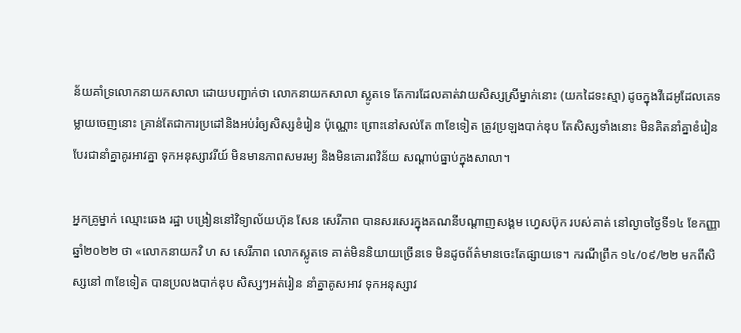ន័យគាំទ្រលោកនាយកសាលា ដោយបញ្ជាក់ថា លោកនាយកសាលា ស្លូតទេ តែការដែលគាត់វាយសិស្សស្រីម្នាក់នោះ (យកដៃទះស្មា) ដូចក្នុងវីដេអូដែលគេទម្លាយចេញនោះ គ្រាន់តែជាការប្រដៅនិងអប់រំឲ្យសិស្សខំរៀន ប៉ុណ្ណោះ ព្រោះនៅសល់តែ ៣ខែទៀត ត្រូវប្រឡងបាក់ឌុប តែសិស្សទាំងនោះ មិនគិតនាំគ្នាខំរៀន បែរជានាំគ្នាគូរអាវគ្នា ទុកអនុស្សាវរីយ៍ មិនមានភាពសមរម្យ និងមិនគោរពវិន័យ សណ្តាប់ធ្នាប់ក្នុងសាលា។

អ្នកគ្រូម្នាក់ ឈ្មោះឆេង រដ្ឋា បង្រៀននៅវិទ្យាល័យហ៊ុន សែន សេរីភាព បានសរសេរក្នុងគណនីបណ្តាញសង្គម ហ្វេសប៊ុក របស់គាត់ នៅល្ងាចថ្ងៃទី១៤ ខែកញ្ញា ឆ្នាំ២០២២ ថា «លោកនាយកវិ ហ ស សេរីភាព លោកស្លូតទេ គាត់មិននិយាយច្រើនទេ មិនដូចព័ត៌មានចេះតែផ្សាយទេ។ ករណីព្រឹក ១៤/០៩/២២ មកពីសិស្សនៅ ៣ខែទៀត បានប្រលងបាក់ឌុប សិស្សៗអត់រៀន នាំគ្នាគូសអាវ ទុកអនុស្សាវ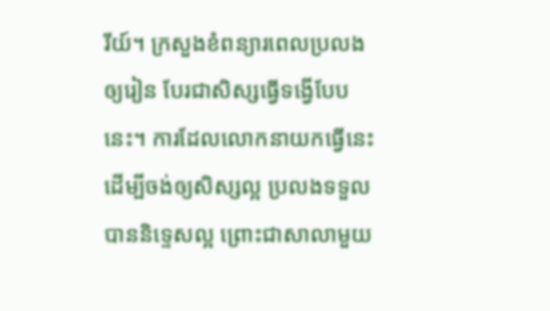រីយ៍។ ក្រសួងខំពន្យារពេលប្រលង ឲ្យរៀន បែរជាសិស្សធ្វើទង្វើបែបនេះ។ ការដែលលោកនាយកធ្វើនេះ ដើម្បីចង់ឲ្យសិស្សល្អ ប្រលងទទួលបាននិទេ្ទសល្អ ព្រោះជាសាលាមួយ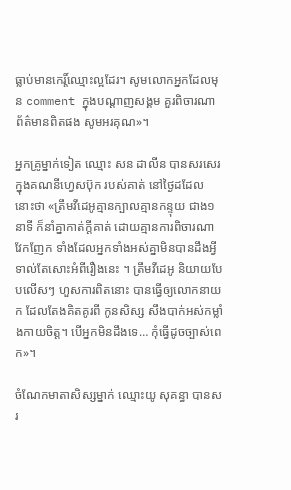ធ្លាប់មានកេរ្ដិ៍ឈ្មោះល្អដែរ។ សូមលោកអ្នកដែលមុន comment ក្នុងបណ្ដាញសង្គម គួរពិចារណាព័ត៌មានពិតផង សូមអរគុណ»។

អ្នកគ្រូម្នាក់ទៀត ឈ្មោះ សន ដាលីន បានសរសេរក្នុងគណនីហ្វេសប៊ុក របស់គាត់ នៅថ្ងៃដដែលនោះថា «ត្រឹមវីដេអូគ្មានក្បាលគ្មានកន្ទុយ ជាង១នាទី ក៏នាំគ្នាកាត់ក្តីគាត់ ដោយគ្មានការពិចារណា វែកញែក ទាំងដែលអ្នកទាំងអស់គ្នាមិនបានដឹងអ្វីទាល់តែសោះអំពីរឿងនេះ ។ ត្រឹមវីដេអូ និយាយបែបលើសៗ ហួសការពិតនោះ បានធ្វើឲ្យលោកនាយក ដែលតែងគិតគូរពី កូនសិស្ស សឹងបាក់អស់កម្លាំងកាយចិត្ត។ បើអ្នកមិនដឹងទេ… កុំធ្វើដូចច្បាស់ពេក»។

ចំណែកមាតាសិស្សម្នាក់ ឈ្មោះយូ សុគន្ធា បានសរ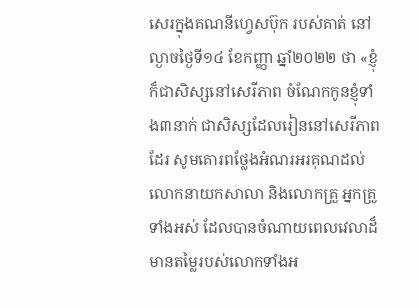សេរក្នុងគណនីហ្វេសប៊ុក របស់គាត់ នៅល្ងាចថ្ងៃទី១៤ ខែកញ្ញា ឆ្នាំ២០២២ ថា «ខ្ញុំក៏ជាសិស្សនៅសេរីភាព ចំណែកកូនខ្ញុំទាំង៣នាក់ ជាសិស្សដែលរៀននៅសេរីភាព ដែរ សូមគោរពថ្លែងអំណរអរគុណដល់លោកនាយកសាលា និងលោកគ្រួ អ្នកគ្រួទាំងអស់ ដែលបានចំណាយពេលវេលាដ៏មានតម្លៃរបស់លោកទាំងអ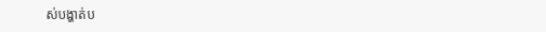ស់បង្ហាត់ប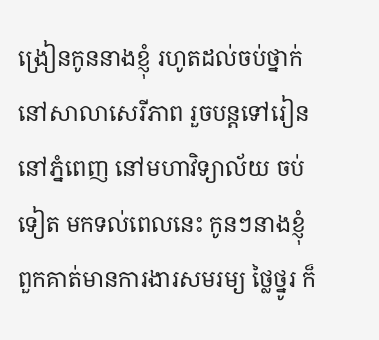ង្រៀនកូននាងខ្ញុំ រហូតដល់ចប់ថ្នាក់នៅសាលាសេរីភាព រួចបន្តទៅរៀននៅភ្នំពេញ នៅមហាវិទ្យាល័យ ចប់ទៀត មកទល់ពេលនេះ កូនៗនាងខ្ញុំ ពួកគាត់មានការងារសមរម្យ ថ្លៃថ្នូរ ក៏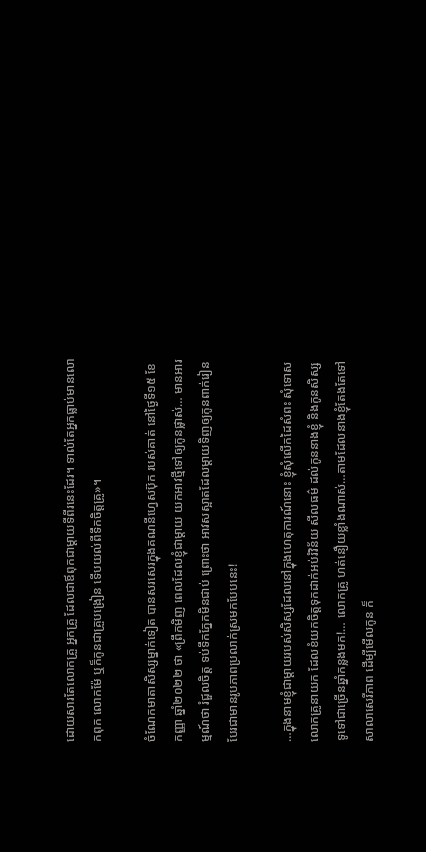ដោយសារតែលោកគ្រួ អ្នកគ្រួ ដែលជាឪពុកជាម្ដាយទីពីរនេះដែរ។ ទាល់តែអ្នកធ្លាប់មានលោកពុក លោកម៉ែ ឬក៏កូនជាគ្រួបង្រៀន ទើបយល់ពីទឹកចិត្តគ្រូ»។

ចំណែកមាតាសិស្សម្នាក់ទៀត បានសរសេរក្នុងគណនីហ្វេសប៊ុក របស់គាត់ នៅថ្ងៃទី១៥ ខែកញ្ញា ឆ្នាំ២០២២ ថា «ព្រឹកមិញ ពេលដែលខ្ញុំជាម្ដាយ យកអាវថ្មីទៅឲ្យកូនផ្លាស់… មានអារម្មណ៍ថា រំជួលចិត្ត ទប់ទឹកភ្នែកមិនជាប់ ព្រោះថា អាវសស្អាតដែលម្ដាយទិញឲ្យកូនពាក់រៀន បែរជាមានរូបភាពប្រលាក់ស្រមកបែបនេះ!

…ក្នុងនាមខ្ញុំជាម្ដាយរបស់សិស្សដែលនៅក្នុងហេតុការណ៍នោះ ខ្ញុំសុំលើកដៃសំពះ សុំទោសលោកគ្រូនាយក ដែលខំយកចិត្តទុកដាក់អប់រំវិន័យ សីលធម៌ ដល់កូននាងខ្ញុំ និងកូនសិស្សទូទៅជាច្រើនឆ្នាំកន្លងមក!… លោកគ្រូ ហត់នឿយខ្លាំងណាស់…តាមដែលនាងខ្ញុំតែងតែទៅសាលាសេរីភាព ដើម្បីមើលកូន ក៏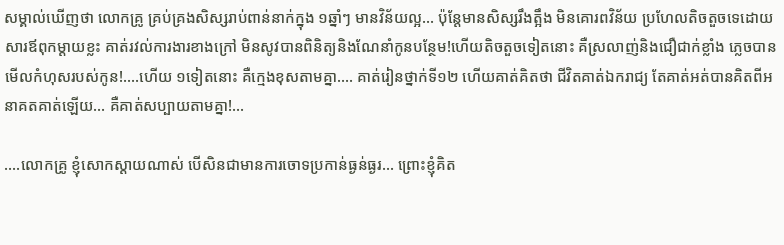សម្គាល់ឃើញថា លោកគ្រូ គ្រប់គ្រងសិស្សរាប់ពាន់នាក់ក្នុង ១ឆ្នាំៗ មានវិន័យល្អ… ប៉ុន្ដែមានសិស្សរឹងត្អឹង មិនគោរពវិន័យ ប្រហែលតិចតួចទេដោយសារឪពុកម្ដាយខ្លះ គាត់រវល់ការងារខាងក្រៅ មិនសូវបានពិនិត្យនិងណែនាំកូនបន្ថែម!ហើយតិចតួចទៀតនោះ គឺស្រលាញ់និងជឿជាក់ខ្លាំង ភ្លេចបានមើលកំហុសរបស់កូន!….ហើយ ១ទៀតនោះ គឺក្មេងខុសតាមគ្នា…. គាត់រៀនថ្នាក់ទី១២ ហើយគាត់គិតថា ជីវិតគាត់ឯករាជ្យ តែគាត់អត់បានគិតពីអនាគតគាត់ឡើយ… គឺគាត់សប្បាយតាមគ្នា!…

….លោកគ្រូ ខ្ញុំសោកស្ដាយណាស់ បើសិនជាមានការចោទប្រកាន់ធ្ងន់ធ្ងរ… ព្រោះខ្ញុំគិត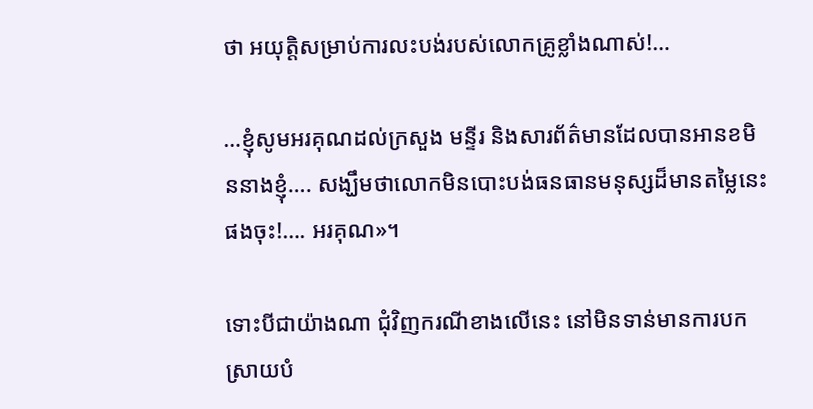ថា អយុត្តិសម្រាប់ការលះបង់របស់លោកគ្រូខ្លាំងណាស់!…

…ខ្ញុំសូមអរគុណដល់ក្រសួង មន្ទីរ និងសារព័ត៌មានដែលបានអានខមិននាងខ្ញុំ…. សង្ឃឹមថាលោកមិនបោះបង់ធនធានមនុស្សដ៏មានតម្លៃនេះផងចុះ!…. អរគុណ»។

ទោះបីជាយ៉ាងណា ជុំវិញករណីខាងលើនេះ នៅមិនទាន់មានការបកស្រាយបំ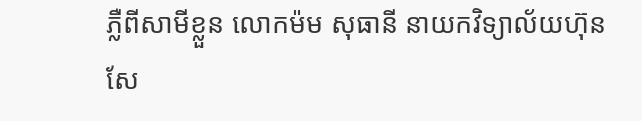ភ្លឺពីសាមីខ្លួន លោកម៉ម សុធានី នាយកវិទ្យាល័យហ៊ុន សែ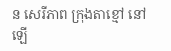ន សេរីភាព ក្រុងតាខ្មៅ នៅឡើ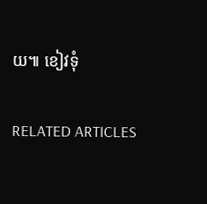យ៕ ខៀវទុំ

RELATED ARTICLES